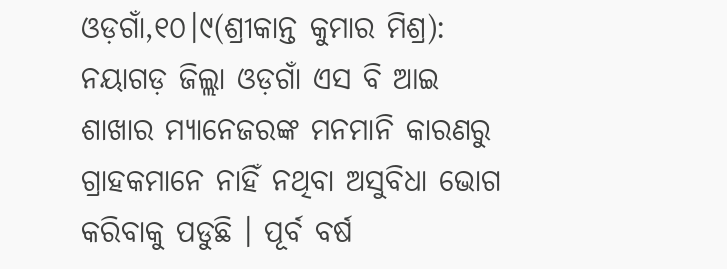ଓଡ଼ଗାଁ,୧୦।୯(ଶ୍ରୀକାନ୍ତ କୁମାର ମିଶ୍ର): ନୟାଗଡ଼ ଜିଲ୍ଲା ଓଡ଼ଗାଁ ଏସ ବି ଆଇ ଶାଖାର ମ୍ୟାନେଜରଙ୍କ ମନମାନି କାରଣରୁ ଗ୍ରାହକମାନେ ନାହିଁ ନଥିବା ଅସୁବିଧା ଭୋଗ କରିବାକୁ ପଡୁଛି । ପୂର୍ବ ବର୍ଷ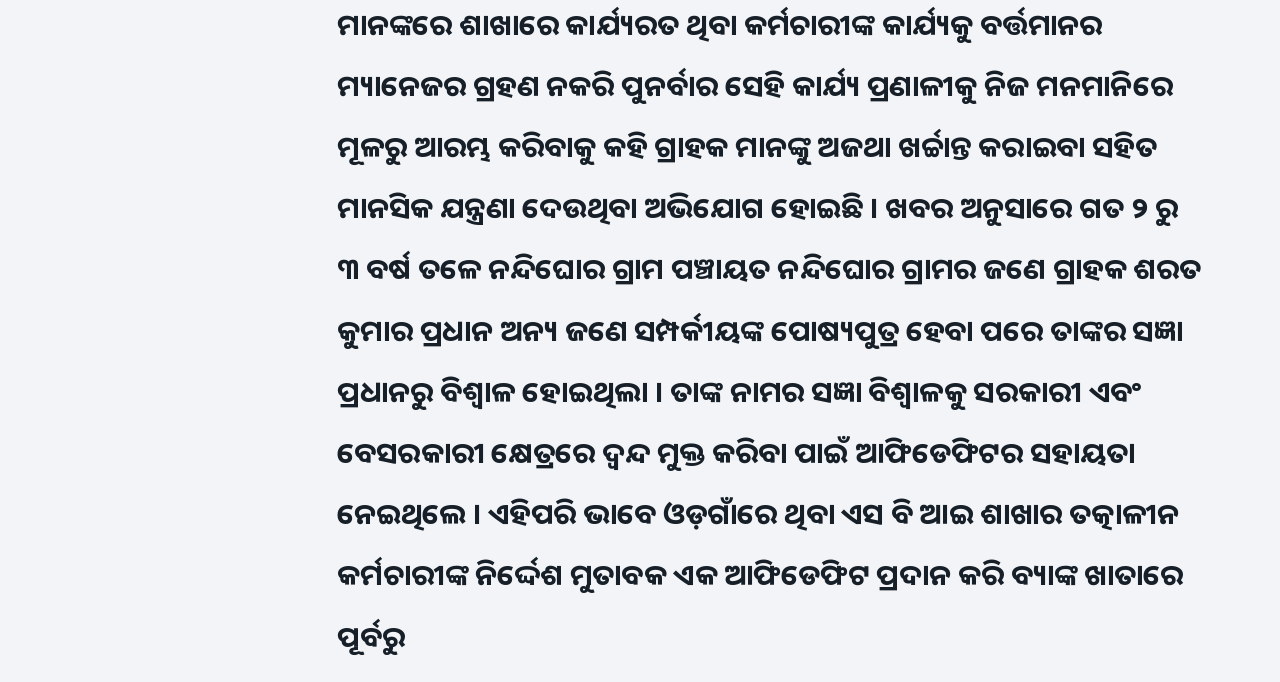ମାନଙ୍କରେ ଶାଖାରେ କାର୍ଯ୍ୟରତ ଥିବା କର୍ମଚାରୀଙ୍କ କାର୍ଯ୍ୟକୁ ବର୍ତ୍ତମାନର ମ୍ୟାନେଜର ଗ୍ରହଣ ନକରି ପୁନର୍ବାର ସେହି କାର୍ଯ୍ୟ ପ୍ରଣାଳୀକୁ ନିଜ ମନମାନିରେ ମୂଳରୁ ଆରମ୍ଭ କରିବାକୁ କହି ଗ୍ରାହକ ମାନଙ୍କୁ ଅଜଥା ଖର୍ଚ୍ଚାନ୍ତ କରାଇବା ସହିତ ମାନସିକ ଯନ୍ତ୍ରଣା ଦେଉଥିବା ଅଭିଯୋଗ ହୋଇଛି । ଖବର ଅନୁସାରେ ଗତ ୨ ରୁ ୩ ବର୍ଷ ତଳେ ନନ୍ଦିଘୋର ଗ୍ରାମ ପଞ୍ଚାୟତ ନନ୍ଦିଘୋର ଗ୍ରାମର ଜଣେ ଗ୍ରାହକ ଶରତ କୁମାର ପ୍ରଧାନ ଅନ୍ୟ ଜଣେ ସମ୍ପର୍କୀୟଙ୍କ ପୋଷ୍ୟପୁତ୍ର ହେବା ପରେ ତାଙ୍କର ସଜ୍ଞା ପ୍ରଧାନରୁ ବିଶ୍ବାଳ ହୋଇଥିଲା । ତାଙ୍କ ନାମର ସଜ୍ଞା ବିଶ୍ବାଳକୁ ସରକାରୀ ଏବଂ ବେସରକାରୀ କ୍ଷେତ୍ରରେ ଦ୍ଵନ୍ଦ ମୁକ୍ତ କରିବା ପାଇଁ ଆଫିଡେଫିଟର ସହାୟତା ନେଇଥିଲେ । ଏହିପରି ଭାବେ ଓଡ଼ଗାଁରେ ଥିବା ଏସ ବି ଆଇ ଶାଖାର ତତ୍କାଳୀନ କର୍ମଚାରୀଙ୍କ ନିର୍ଦ୍ଦେଶ ମୁତାବକ ଏକ ଆଫିଡେଫିଟ ପ୍ରଦାନ କରି ବ୍ୟାଙ୍କ ଖାତାରେ ପୂର୍ବରୁ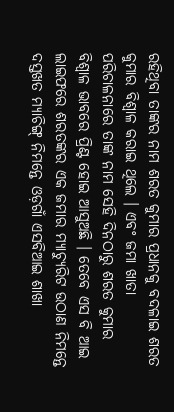ରହିଥିବା ତାଙ୍କର ନାମ ଶରତ କୁମାର ପ୍ରଧାନକୁ ବଦଳାଇ ଶରତ କୁମାର ବିଶ୍ବାଳ କରାଇ ଥିଲେ । ଏବଂ ଜମା ଖାତା ପରିଚାଳନାରେ ତାଙ୍କ ନାମ ସେହି ଦିନଠାରୁ ଶରତ କୁମାର ବିଶ୍ବାଳ ଭାବରେ ପ୍ରିଣ୍ଟ ହୋଇ ଆସୁଅଛି । ତେବେ ଏସ ବି ଆଇ ଲାଇଫରେ ଶରତଙ୍କର ଏକ ଜମାର ମ୍ୟାଚ୍ୟୁରିଟ ଉଠାଣ ନିମନ୍ତେ ଦସ୍ତଖତ ମ୍ୟାଚିଙ୍ଗ୍ ନିମନ୍ତେ ଓଡ଼ଗାଁ ଏସବିଆଇ ଶାଖା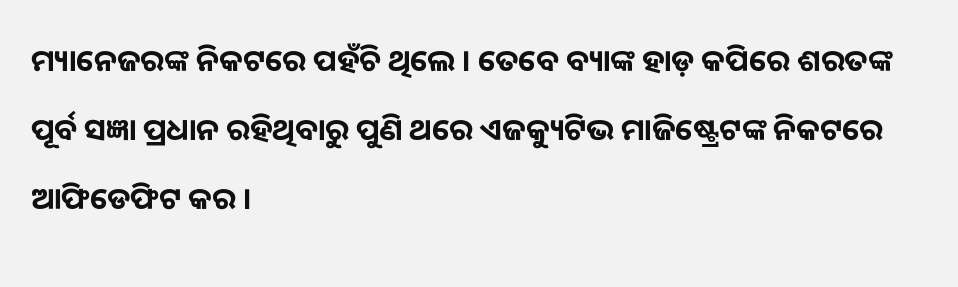ମ୍ୟାନେଜରଙ୍କ ନିକଟରେ ପହଁଚି ଥିଲେ । ତେବେ ବ୍ୟାଙ୍କ ହାଡ଼ କପିରେ ଶରତଙ୍କ ପୂର୍ବ ସଜ୍ଞା ପ୍ରଧାନ ରହିଥିବାରୁ ପୁଣି ଥରେ ଏଜକ୍ୟୁଟିଭ ମାଜିଷ୍ଟ୍ରେଟଙ୍କ ନିକଟରେ ଆଫିଡେଫିଟ କର ।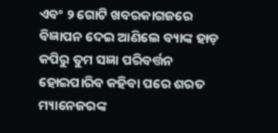ଏବଂ ୨ ଗୋଟି ଖବରକାଗଜରେ ବିଜ୍ଞାପନ ଦେଇ ଆଣିଲେ ବ୍ୟାଙ୍କ ହାଡ଼ କପିରୁ ତୁମ ସଜ୍ଞା ପରିବର୍ତ୍ତନ ହୋଇପାରିବ କହିବା ପରେ ଶରତ ମ୍ୟାନେଜରଙ୍କ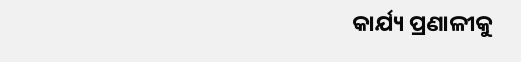କାର୍ଯ୍ୟ ପ୍ରଣାଳୀକୁ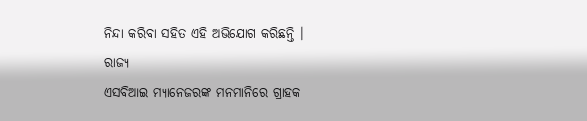ନିନ୍ଦା କରିବା ସହିତ ଏହି ଅଭିଯୋଗ କରିଛନ୍ତି ।
ରାଜ୍ୟ
ଏସବିଆଇ ମ୍ୟାନେଜରଙ୍କ ମନମାନିରେ ଗ୍ରାହକ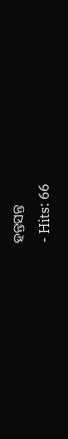ହନ୍ତସନ୍ତ
- Hits: 66